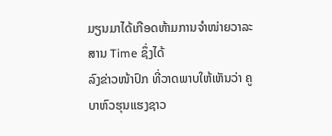ມຽນມາໄດ້ເກືອດຫ້າມການຈໍາໜ່າຍວາລະສານ Time ຊຶ່ງໄດ້
ລົງຂ່າວໜ້າປົກ ທີ່ວາດພາບໃຫ້ເຫັນວ່າ ຄູບາຫົວຮຸນແຮງຊາວ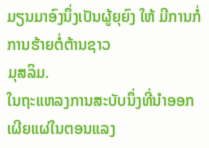ມຽນມາອົງນຶ່ງເປັນຜູ້ຍຸຍົງ ໃຫ້ ມີການກໍ່ການຮ້າຍຕໍ່ຕ້ານຊາວ
ມຸສລິມ.
ໃນຖະແຫລງການສະບັບນຶ່ງທີ່ນຳອອກເຜີຍແຜ່ໃນຕອນແລງ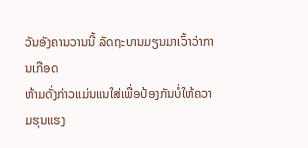ວັນອັງຄານວານນີ້ ລັດຖະບານມຽນມາເວົ້າວ່າການເກືອດ
ຫ້າມດັ່ງກ່າວແມ່ນແນໃສ່ເພື່ອປ້ອງກັນບໍ່ໃຫ້ຄວາມຮຸນແຮງ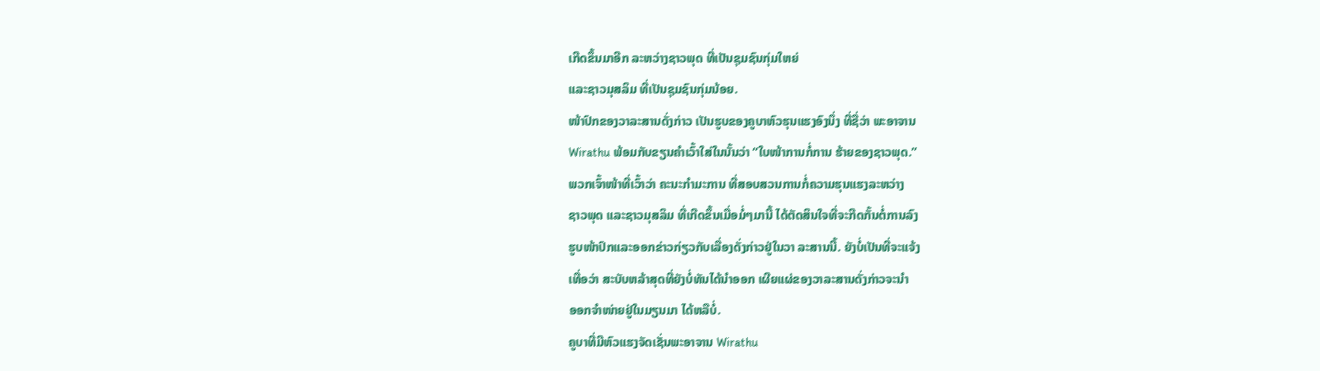ເກີດຂຶ້ນມາອີກ ລະຫວ່າງຊາວພຸດ ທີ່ເປັນຊຸມຊົນກຸ່ມໃຫຍ່
ແລະຊາວມຸສລິມ ທີ່ເປັນຊຸມຊົນກຸ່ມນ້ອຍ.
ໜ້າປົກຂອງວາລະສານດັ່ງກ່າວ ເປັນຮູບຂອງຄູບາຫົວຮຸນແຮງອົງນຶ່ງ ທີ່ຊື່ວ່າ ພະອາຈານ
Wirathu ພ້ອມກັບຂຽນຄໍາເວົ້າໃສ່ໃນນັ້ນວ່າ “ໃບໜ້າການກໍ່ການ ຮ້າຍຂອງຊາວພຸດ.”
ພວກເຈົ້າໜ້າທີ່ເວົ້າວ່າ ຄະນະກໍາມະການ ທີ່ສອບສວນການກໍ່ຄວາມຮຸນແຮງລະຫວ່າງ
ຊາວພຸດ ແລະຊາວມຸສລິມ ທີ່ເກີດຂຶ້ນເມື່ອມໍ່ໆມານີ້ ໄດ້ຕັດສິນໃຈທີ່ຈະກີດກັ້ນຕໍ່ການລົງ
ຮູບໜ້າປົກແລະອອກຂ່າວກ່ຽວກັບເລື່ອງດັ່ງກ່າວຢູ່ໃນວາ ລະສານນີ້. ຍັງບໍ່ເປັນທີ່ຈະແຈ້ງ
ເທື່ອວ່າ ສະບັບຫລ້າສຸດທີ່ຍັງບໍ່ທັນໄດ້ນໍາອອກ ເຜີຍແຜ່ຂອງວາລະສານດັ່ງກ່າວຈະນໍາ
ອອກຈໍາໜ່າຍຢູ່ໃນມຽນມາ ໄດ້ຫລືບໍ່.
ຄູບາທີ່ມີຫົວແຮງຈັດເຊັ່ນພະອາຈານ Wirathu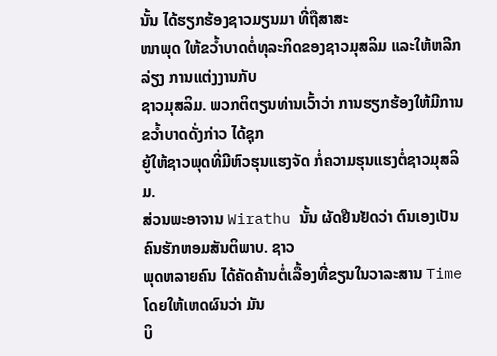ນັ້ນ ໄດ້ຮຽກຮ້ອງຊາວມຽນມາ ທີ່ຖືສາສະ
ໜາພຸດ ໃຫ້ຂວໍ້າບາດຕໍ່ທຸລະກິດຂອງຊາວມຸສລິມ ແລະໃຫ້ຫລີກລ່ຽງ ການແຕ່ງງານກັບ
ຊາວມຸສລິມ. ພວກຕິຕຽນທ່ານເວົ້າວ່າ ການຮຽກຮ້ອງໃຫ້ມີການຂວໍ້າບາດດັ່ງກ່າວ ໄດ້ຊຸກ
ຍູ້ໃຫ້ຊາວພຸດທີ່ມີຫົວຮຸນແຮງຈັດ ກໍ່ຄວາມຮຸນແຮງຕໍ່ຊາວມຸສລິມ.
ສ່ວນພະອາຈານ Wirathu ນັ້ນ ຜັດຢືນຢັດວ່າ ຕົນເອງເປັນຄົນຮັກຫອມສັນຕິພາບ. ຊາວ
ພຸດຫລາຍຄົນ ໄດ້ຄັດຄ້ານຕໍ່ເລື້ອງທີ່ຂຽນໃນວາລະສານ Time ໂດຍໃຫ້ເຫດຜົນວ່າ ມັນ
ບິ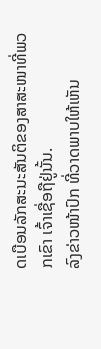ດເບືອນລັກສະນະສັນຕິຂອງສາສະໜາທີ່ພວກເຂົາ ເຈົ້າເຊື່ອຖືຢູ່ນັ້ນ.
ລົງຂ່າວໜ້າປົກ ທີ່ວາດພາບໃຫ້ເຫັນ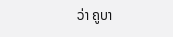ວ່າ ຄູບາ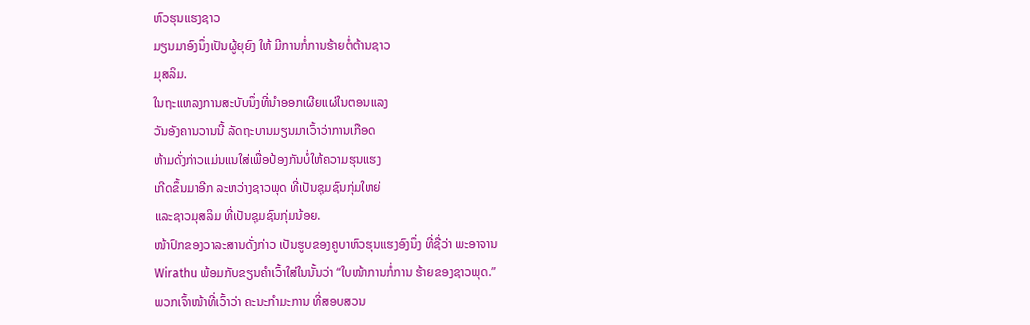ຫົວຮຸນແຮງຊາວ
ມຽນມາອົງນຶ່ງເປັນຜູ້ຍຸຍົງ ໃຫ້ ມີການກໍ່ການຮ້າຍຕໍ່ຕ້ານຊາວ
ມຸສລິມ.
ໃນຖະແຫລງການສະບັບນຶ່ງທີ່ນຳອອກເຜີຍແຜ່ໃນຕອນແລງ
ວັນອັງຄານວານນີ້ ລັດຖະບານມຽນມາເວົ້າວ່າການເກືອດ
ຫ້າມດັ່ງກ່າວແມ່ນແນໃສ່ເພື່ອປ້ອງກັນບໍ່ໃຫ້ຄວາມຮຸນແຮງ
ເກີດຂຶ້ນມາອີກ ລະຫວ່າງຊາວພຸດ ທີ່ເປັນຊຸມຊົນກຸ່ມໃຫຍ່
ແລະຊາວມຸສລິມ ທີ່ເປັນຊຸມຊົນກຸ່ມນ້ອຍ.
ໜ້າປົກຂອງວາລະສານດັ່ງກ່າວ ເປັນຮູບຂອງຄູບາຫົວຮຸນແຮງອົງນຶ່ງ ທີ່ຊື່ວ່າ ພະອາຈານ
Wirathu ພ້ອມກັບຂຽນຄໍາເວົ້າໃສ່ໃນນັ້ນວ່າ “ໃບໜ້າການກໍ່ການ ຮ້າຍຂອງຊາວພຸດ.”
ພວກເຈົ້າໜ້າທີ່ເວົ້າວ່າ ຄະນະກໍາມະການ ທີ່ສອບສວນ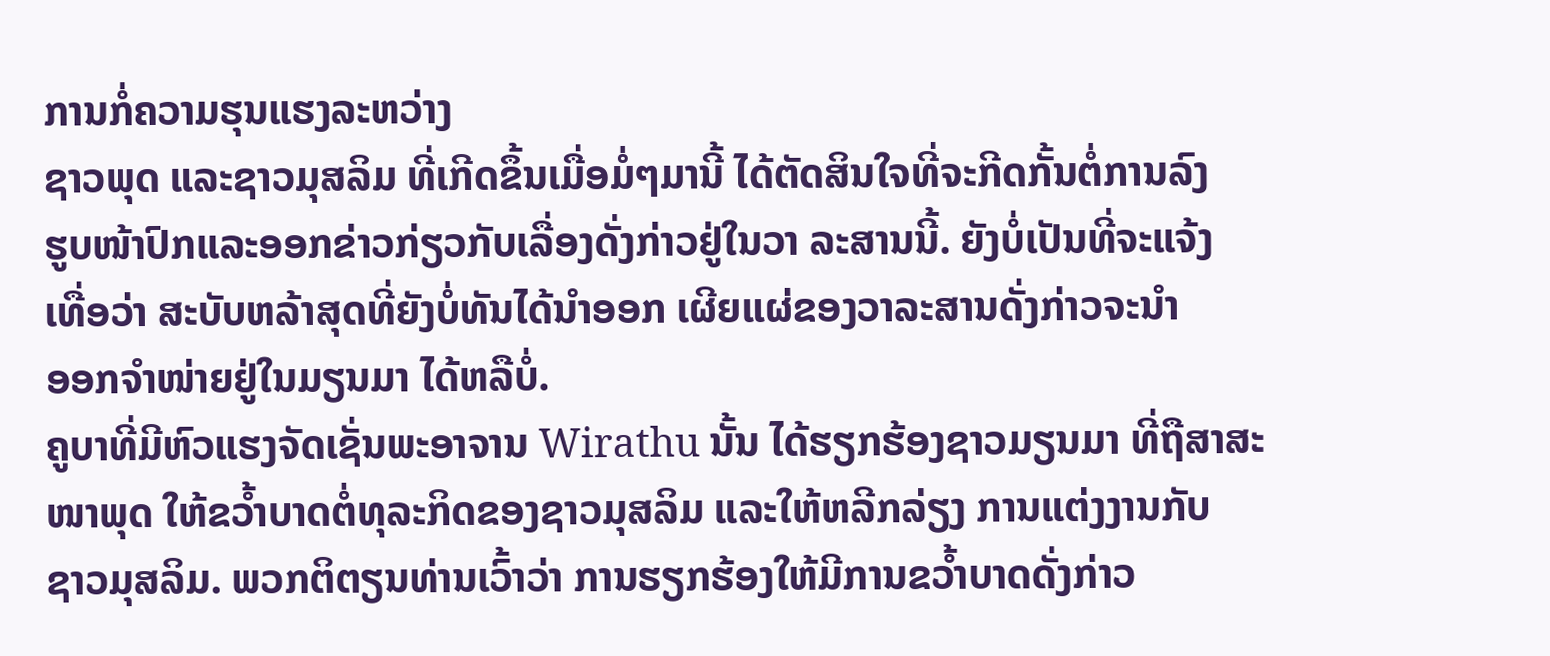ການກໍ່ຄວາມຮຸນແຮງລະຫວ່າງ
ຊາວພຸດ ແລະຊາວມຸສລິມ ທີ່ເກີດຂຶ້ນເມື່ອມໍ່ໆມານີ້ ໄດ້ຕັດສິນໃຈທີ່ຈະກີດກັ້ນຕໍ່ການລົງ
ຮູບໜ້າປົກແລະອອກຂ່າວກ່ຽວກັບເລື່ອງດັ່ງກ່າວຢູ່ໃນວາ ລະສານນີ້. ຍັງບໍ່ເປັນທີ່ຈະແຈ້ງ
ເທື່ອວ່າ ສະບັບຫລ້າສຸດທີ່ຍັງບໍ່ທັນໄດ້ນໍາອອກ ເຜີຍແຜ່ຂອງວາລະສານດັ່ງກ່າວຈະນໍາ
ອອກຈໍາໜ່າຍຢູ່ໃນມຽນມາ ໄດ້ຫລືບໍ່.
ຄູບາທີ່ມີຫົວແຮງຈັດເຊັ່ນພະອາຈານ Wirathu ນັ້ນ ໄດ້ຮຽກຮ້ອງຊາວມຽນມາ ທີ່ຖືສາສະ
ໜາພຸດ ໃຫ້ຂວໍ້າບາດຕໍ່ທຸລະກິດຂອງຊາວມຸສລິມ ແລະໃຫ້ຫລີກລ່ຽງ ການແຕ່ງງານກັບ
ຊາວມຸສລິມ. ພວກຕິຕຽນທ່ານເວົ້າວ່າ ການຮຽກຮ້ອງໃຫ້ມີການຂວໍ້າບາດດັ່ງກ່າວ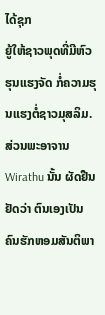ໄດ້ຊຸກ
ຍູ້ໃຫ້ຊາວພຸດທີ່ມີຫົວຮຸນແຮງຈັດ ກໍ່ຄວາມຮຸນແຮງຕໍ່ຊາວມຸສລິມ.
ສ່ວນພະອາຈານ Wirathu ນັ້ນ ຜັດຢືນຢັດວ່າ ຕົນເອງເປັນຄົນຮັກຫອມສັນຕິພາ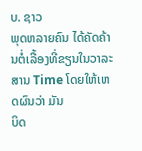ບ. ຊາວ
ພຸດຫລາຍຄົນ ໄດ້ຄັດຄ້ານຕໍ່ເລື້ອງທີ່ຂຽນໃນວາລະສານ Time ໂດຍໃຫ້ເຫດຜົນວ່າ ມັນ
ບິດ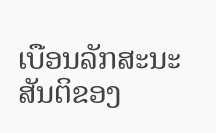ເບືອນລັກສະນະສັນຕິຂອງ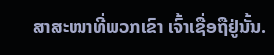ສາສະໜາທີ່ພວກເຂົາ ເຈົ້າເຊື່ອຖືຢູ່ນັ້ນ.